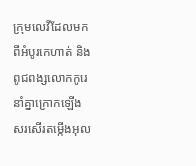ក្រុមលេវីដែលមកពីអំបូរកេហាត់ និងពូជពង្សលោកកូរេ នាំគ្នាក្រោកឡើងសរសើរតម្កើងអុល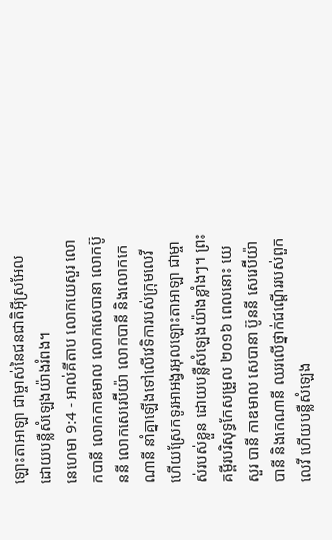ឡោះតាអាឡា ជាម្ចាស់នៃជនជាតិអ៊ីស្រអែល ដោយបន្លឺសំឡេងយ៉ាងរំពង។
នេហេមា 9:4 - អាល់គីតាប លោកយេសួរ លោកបានី លោកកាឌមាល លោកសេបានា លោកប៊ូននី លោកសេរេប៊ីយ៉ា លោកបានី និងលោកកេណានី នាំគ្នាឡើងទៅលើវេទិការបស់ក្រុមលេវី ហើយស្រែកទូរអាអង្វរអុលឡោះតាអាឡា ជាម្ចាស់របស់ខ្លួន ដោយបន្លឺសំឡេងយ៉ាងខ្លាំងៗ។ ព្រះគម្ពីរបរិសុទ្ធកែសម្រួល ២០១៦ ពេលនោះ យេសួរ បានី កាឌមាល សេបានា ប៊ូននី សេរេប៊ីយ៉ា បានី និងកេណានី ឈរលើថ្នាក់ជណ្តើររបស់ពួកលេវី ហើយបន្លឺសំឡេង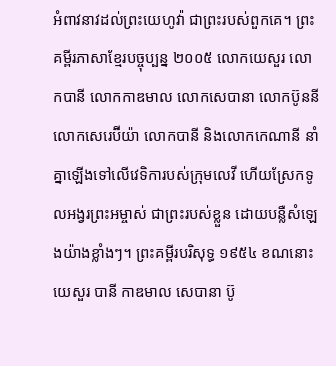អំពាវនាវដល់ព្រះយេហូវ៉ា ជាព្រះរបស់ពួកគេ។ ព្រះគម្ពីរភាសាខ្មែរបច្ចុប្បន្ន ២០០៥ លោកយេសួរ លោកបានី លោកកាឌមាល លោកសេបានា លោកប៊ូននី លោកសេរេប៊ីយ៉ា លោកបានី និងលោកកេណានី នាំគ្នាឡើងទៅលើវេទិការបស់ក្រុមលេវី ហើយស្រែកទូលអង្វរព្រះអម្ចាស់ ជាព្រះរបស់ខ្លួន ដោយបន្លឺសំឡេងយ៉ាងខ្លាំងៗ។ ព្រះគម្ពីរបរិសុទ្ធ ១៩៥៤ ខណនោះ យេសួរ បានី កាឌមាល សេបានា ប៊ូ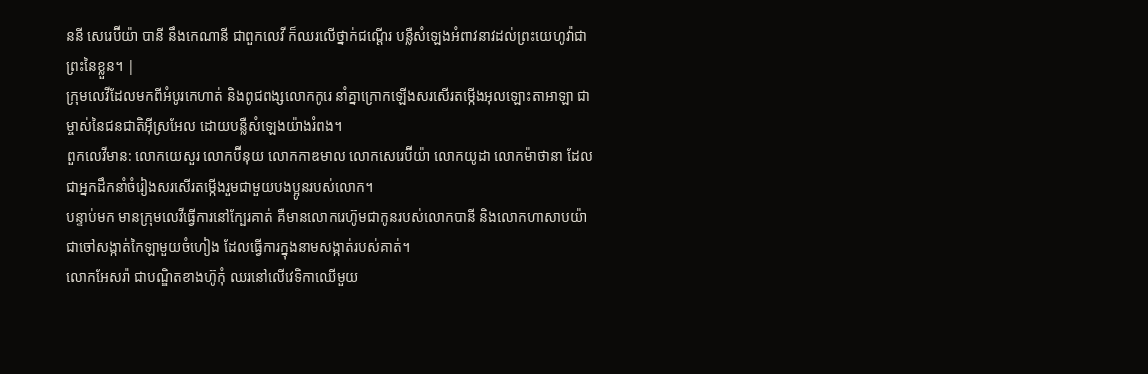ននី សេរេប៊ីយ៉ា បានី នឹងកេណានី ជាពួកលេវី ក៏ឈរលើថ្នាក់ជណ្តើរ បន្លឺសំឡេងអំពាវនាវដល់ព្រះយេហូវ៉ាជាព្រះនៃខ្លួន។ |
ក្រុមលេវីដែលមកពីអំបូរកេហាត់ និងពូជពង្សលោកកូរេ នាំគ្នាក្រោកឡើងសរសើរតម្កើងអុលឡោះតាអាឡា ជាម្ចាស់នៃជនជាតិអ៊ីស្រអែល ដោយបន្លឺសំឡេងយ៉ាងរំពង។
ពួកលេវីមាន: លោកយេសួរ លោកប៊ីនុយ លោកកាឌមាល លោកសេរេប៊ីយ៉ា លោកយូដា លោកម៉ាថានា ដែលជាអ្នកដឹកនាំចំរៀងសរសើរតម្កើងរួមជាមួយបងប្អូនរបស់លោក។
បន្ទាប់មក មានក្រុមលេវីធ្វើការនៅក្បែរគាត់ គឺមានលោករេហ៊ូមជាកូនរបស់លោកបានី និងលោកហាសាបយ៉ា ជាចៅសង្កាត់កៃឡាមួយចំហៀង ដែលធ្វើការក្នុងនាមសង្កាត់របស់គាត់។
លោកអែសរ៉ា ជាបណ្ឌិតខាងហ៊ូកុំ ឈរនៅលើវេទិកាឈើមួយ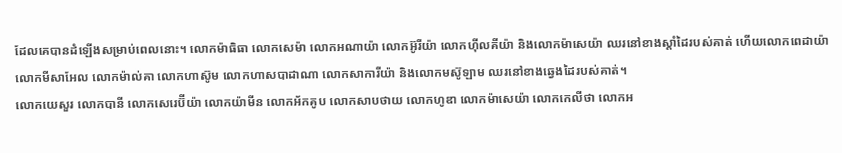ដែលគេបានដំឡើងសម្រាប់ពេលនោះ។ លោកម៉ាធិធា លោកសេម៉ា លោកអណាយ៉ា លោកអ៊ូរីយ៉ា លោកហ៊ីលគីយ៉ា និងលោកម៉ាសេយ៉ា ឈរនៅខាងស្តាំដៃរបស់គាត់ ហើយលោកពេដាយ៉ា លោកមីសាអែល លោកម៉ាល់គា លោកហាស៊ូម លោកហាសបាដាណា លោកសាការីយ៉ា និងលោកមស៊ូឡាម ឈរនៅខាងឆ្វេងដៃរបស់គាត់។
លោកយេសួរ លោកបានី លោកសេរេប៊ីយ៉ា លោកយ៉ាមីន លោកអ័កគូប លោកសាបថាយ លោកហូឌា លោកម៉ាសេយ៉ា លោកកេលីថា លោកអ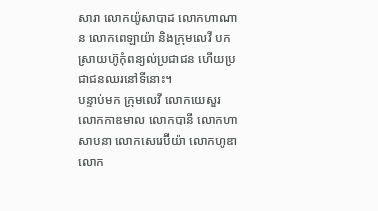សារា លោកយ៉ូសាបាដ លោកហាណាន លោកពេឡាយ៉ា និងក្រុមលេវី បកស្រាយហ៊ូកុំពន្យល់ប្រជាជន ហើយប្រជាជនឈរនៅទីនោះ។
បន្ទាប់មក ក្រុមលេវី លោកយេសួរ លោកកាឌមាល លោកបានី លោកហាសាបនា លោកសេរេប៊ីយ៉ា លោកហូឌា លោក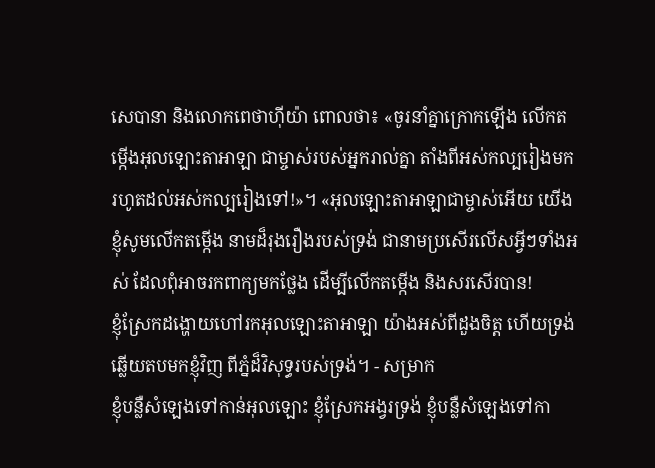សេបានា និងលោកពេថាហ៊ីយ៉ា ពោលថា៖ «ចូរនាំគ្នាក្រោកឡើង លើកតម្កើងអុលឡោះតាអាឡា ជាម្ចាស់របស់អ្នករាល់គ្នា តាំងពីអស់កល្បរៀងមក រហូតដល់អស់កល្បរៀងទៅ!»។ «អុលឡោះតាអាឡាជាម្ចាស់អើយ យើងខ្ញុំសូមលើកតម្កើង នាមដ៏រុងរឿងរបស់ទ្រង់ ជានាមប្រសើរលើសអ្វីៗទាំងអស់ ដែលពុំអាចរកពាក្យមកថ្លែង ដើម្បីលើកតម្កើង និងសរសើរបាន!
ខ្ញុំស្រែកដង្ហោយហៅរកអុលឡោះតាអាឡា យ៉ាងអស់ពីដួងចិត្ត ហើយទ្រង់ឆ្លើយតបមកខ្ញុំវិញ ពីភ្នំដ៏វិសុទ្ធរបស់ទ្រង់។ - សម្រាក
ខ្ញុំបន្លឺសំឡេងទៅកាន់អុលឡោះ ខ្ញុំស្រែកអង្វរទ្រង់ ខ្ញុំបន្លឺសំឡេងទៅកា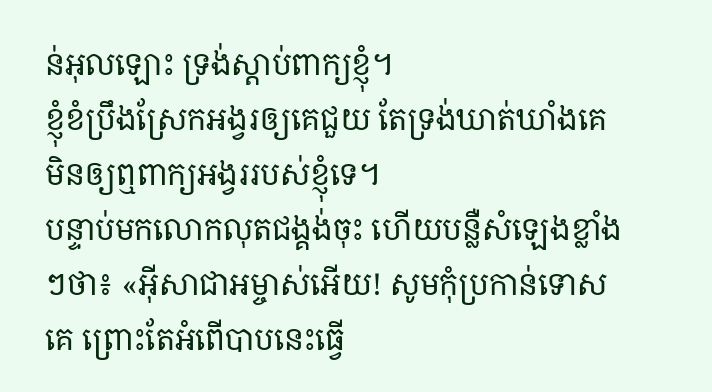ន់អុលឡោះ ទ្រង់ស្តាប់ពាក្យខ្ញុំ។
ខ្ញុំខំប្រឹងស្រែកអង្វរឲ្យគេជួយ តែទ្រង់ឃាត់ឃាំងគេ មិនឲ្យឮពាក្យអង្វររបស់ខ្ញុំទេ។
បន្ទាប់មកលោកលុតជង្គង់ចុះ ហើយបន្លឺសំឡេងខ្លាំងៗថា៖ «អ៊ីសាជាអម្ចាស់អើយ! សូមកុំប្រកាន់ទោសគេ ព្រោះតែអំពើបាបនេះធ្វើ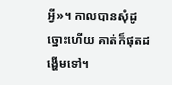អ្វី»។ កាលបានសុំដូច្នោះហើយ គាត់ក៏ផុតដង្ហើមទៅ។